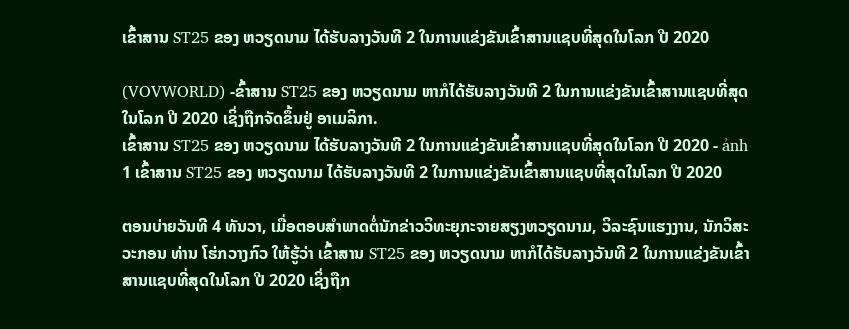ເຂົ້າສານ ST25 ຂອງ ຫວຽດນາມ ໄດ້ຮັບລາງວັນທີ 2 ໃນການແຂ່ງຂັນເຂົ້າສານແຊບທີ່ສຸດໃນໂລກ ປີ 2020

(VOVWORLD) -ຂົ້າສານ ST25 ຂອງ ຫວຽດນາມ ຫາກໍໄດ້ຮັບລາງວັນທີ 2 ໃນການແຂ່ງຂັນເຂົ້າສານແຊບທີ່ສຸດໃນໂລກ ປີ 2020 ເຊິ່ງຖືກຈັດຂຶ້ນຢູ່ ອາເມລິກາ.
ເຂົ້າສານ ST25 ຂອງ ຫວຽດນາມ ໄດ້ຮັບລາງວັນທີ 2 ໃນການແຂ່ງຂັນເຂົ້າສານແຊບທີ່ສຸດໃນໂລກ ປີ 2020 - ảnh 1 ເຂົ້າສານ ST25 ຂອງ ຫວຽດນາມ ໄດ້ຮັບລາງວັນທີ 2 ໃນການແຂ່ງຂັນເຂົ້າສານແຊບທີ່ສຸດໃນໂລກ ປີ 2020

ຕອນບ່າຍວັນທີ 4 ທັນວາ, ເມື່ອຕອບສຳພາດຕໍ່ນັກຂ່າວວິທະຍຸກະຈາຍສຽງຫວຽດນາມ, ວິລະຊົນແຮງງານ, ນັກວິສະວະກອນ ທ່ານ ໂຮ່ກວາງກົວ ໃຫ້ຮູ້ວ່າ ເຂົ້າສານ ST25 ຂອງ ຫວຽດນາມ ຫາກໍໄດ້ຮັບລາງວັນທີ 2 ໃນການແຂ່ງຂັນເຂົ້າສານແຊບທີ່ສຸດໃນໂລກ ປີ 2020 ເຊິ່ງຖືກ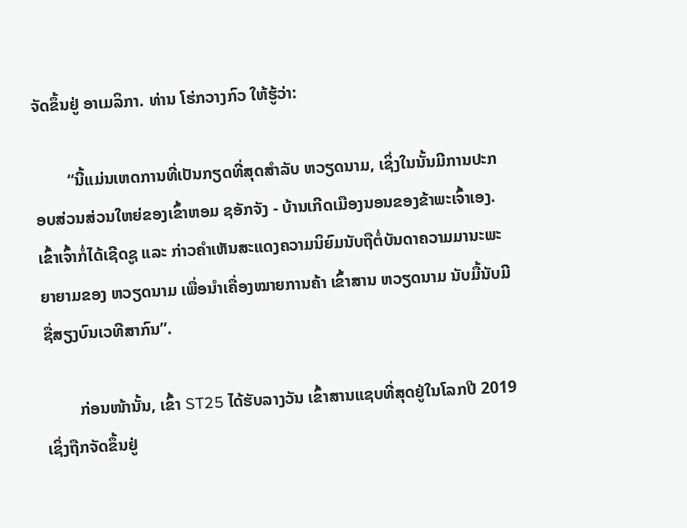ຈັດຂຶ້ນຢູ່ ອາເມລິກາ. ທ່ານ ໂຮ່ກວາງກົວ ໃຫ້ຮູ້ວ່າ:

        “ນີ້ແມ່ນເຫດການທີ່ເປັນກຽດທີ່ສຸດສຳລັບ ຫວຽດນາມ, ເຊິ່ງໃນນັ້ນມີການປະກອບສ່ວນສ່ວນໃຫຍ່ຂອງເຂົ້າຫອມ ຊອັກຈັງ - ບ້ານເກີດເມືອງນອນຂອງຂ້າພະເຈົ້າເອງ. ເຂົ້າເຈົ້າກໍ່ໄດ້ເຊີດຊູ ແລະ ກ່າວຄຳເຫັນສະແດງຄວາມນິຍົມນັບຖືຕໍ່ບັນດາຄວາມມານະພະຍາຍາມຂອງ ຫວຽດນາມ ເພື່ອນຳເຄື່ອງໝາຍການຄ້າ ເຂົ້າສານ ຫວຽດນາມ ນັບມື້ນັບມີຊື່ສຽງບົນເວທີສາກົນ”.

        ກ່ອນໜ້ານັ້ນ, ເຂົ້າ ST25 ໄດ້ຮັບລາງວັນ ເຂົ້າສານແຊບທີ່ສຸດຢູ່ໃນໂລກປີ 2019 ເຊິ່ງຖືກຈັດຂຶ້ນຢູ່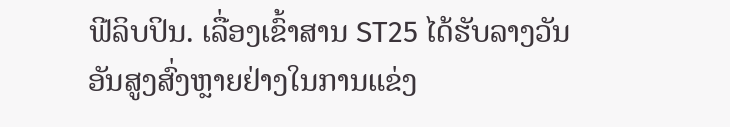ຟີລິບປິນ. ເລື່ອງເຂົ້າສານ ST25 ໄດ້ຮັບລາງວັນອັນສູງສົ່ງຫຼາຍຢ່າງໃນການແຂ່ງ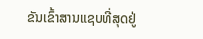ຂັນເຂົ້າສານແຊບທີ່ສຸດຢູ່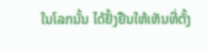ໃນໂລກນັ້ນ ໄດ້ຢັ້ງຢືນໃຫ້ເຫັນທີ່ຕັ້ງ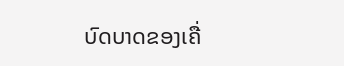ບົດບາດຂອງເຄື່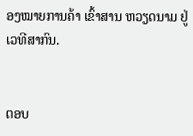ອງໝາຍການຄ້າ ເຂົ້າສານ ຫວຽດນາມ ຢູ່ເວທີສາກົນ.


ຕອບ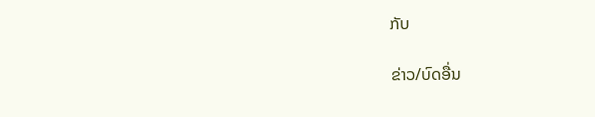ກັບ

ຂ່າວ/ບົດອື່ນ